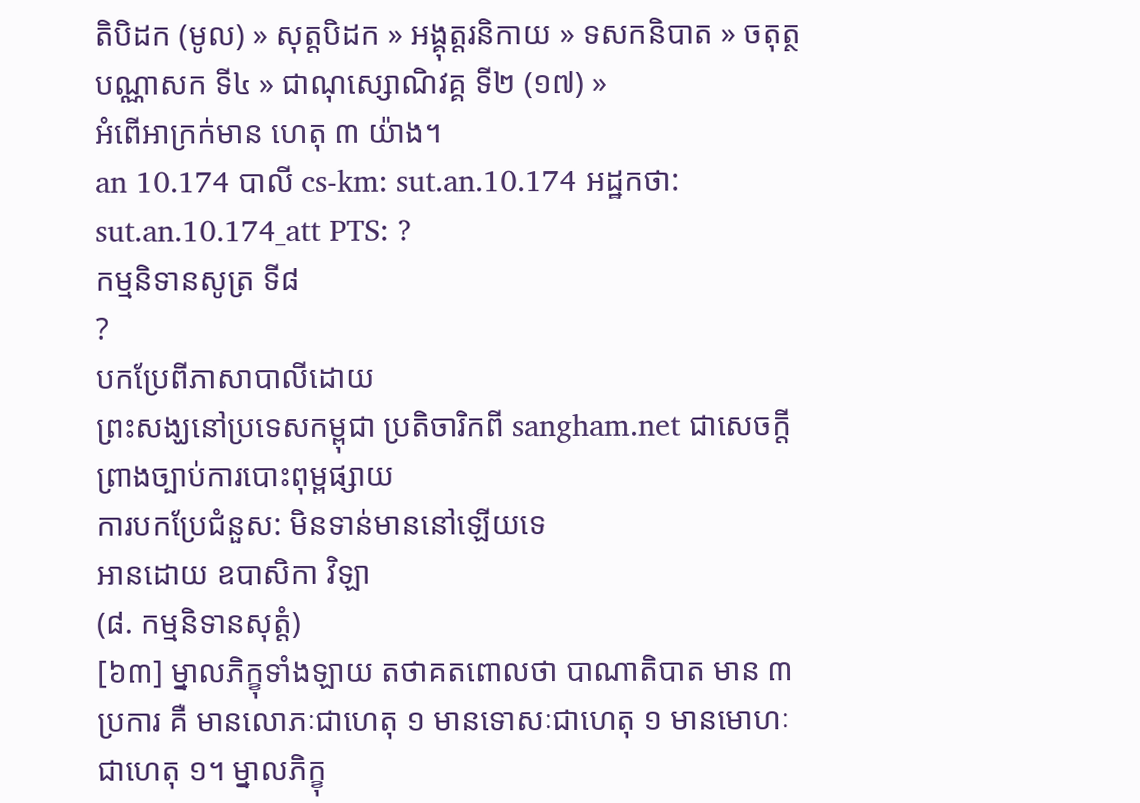តិបិដក (មូល) » សុត្តបិដក » អង្គុត្តរនិកាយ » ទសកនិបាត » ចតុត្ថបណ្ណាសក ទី៤ » ជាណុស្សោណិវគ្គ ទី២ (១៧) »
អំពើអាក្រក់មាន ហេតុ ៣ យ៉ាង។
an 10.174 បាលី cs-km: sut.an.10.174 អដ្ឋកថា: sut.an.10.174_att PTS: ?
កម្មនិទានសូត្រ ទី៨
?
បកប្រែពីភាសាបាលីដោយ
ព្រះសង្ឃនៅប្រទេសកម្ពុជា ប្រតិចារិកពី sangham.net ជាសេចក្តីព្រាងច្បាប់ការបោះពុម្ពផ្សាយ
ការបកប្រែជំនួស: មិនទាន់មាននៅឡើយទេ
អានដោយ ឧបាសិកា វិឡា
(៨. កម្មនិទានសុត្តំ)
[៦៣] ម្នាលភិក្ខុទាំងឡាយ តថាគតពោលថា បាណាតិបាត មាន ៣ ប្រការ គឺ មានលោភៈជាហេតុ ១ មានទោសៈជាហេតុ ១ មានមោហៈជាហេតុ ១។ ម្នាលភិក្ខុ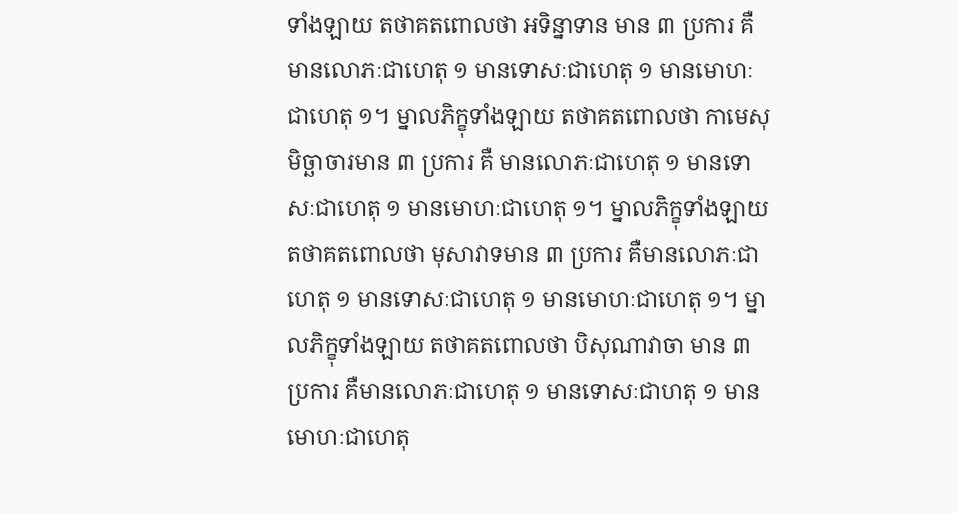ទាំងឡាយ តថាគតពោលថា អទិន្នាទាន មាន ៣ ប្រការ គឺ មានលោភៈជាហេតុ ១ មានទោសៈជាហេតុ ១ មានមោហៈជាហេតុ ១។ ម្នាលភិក្ខុទាំងឡាយ តថាគតពោលថា កាមេសុមិច្ឆាចារមាន ៣ ប្រការ គឺ មានលោភៈជាហេតុ ១ មានទោសៈជាហេតុ ១ មានមោហៈជាហេតុ ១។ ម្នាលភិក្ខុទាំងឡាយ តថាគតពោលថា មុសាវាទមាន ៣ ប្រការ គឺមានលោភៈជាហេតុ ១ មានទោសៈជាហេតុ ១ មានមោហៈជាហេតុ ១។ ម្នាលភិក្ខុទាំងឡាយ តថាគតពោលថា បិសុណាវាចា មាន ៣ ប្រការ គឺមានលោភៈជាហេតុ ១ មានទោសៈជាហតុ ១ មានមោហៈជាហេតុ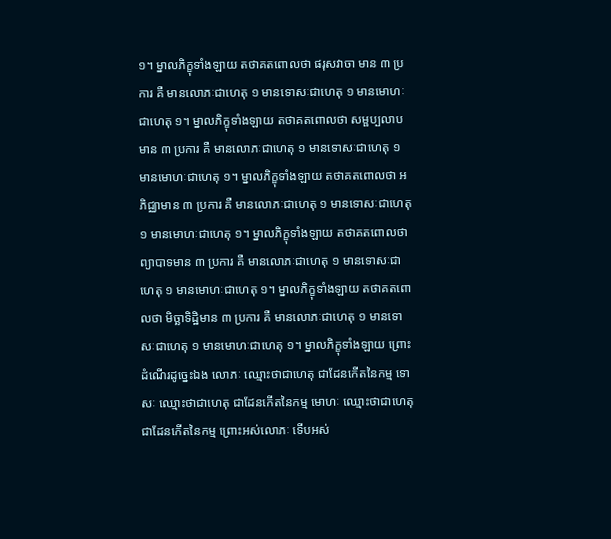១។ ម្នាលភិក្ខុទាំងឡាយ តថាគតពោលថា ផរុសវាចា មាន ៣ ប្រការ គឺ មានលោភៈជាហេតុ ១ មានទោសៈជាហេតុ ១ មានមោហៈជាហេតុ ១។ ម្នាលភិក្ខុទាំងឡាយ តថាគតពោលថា សម្ផប្បលាបមាន ៣ ប្រការ គឺ មានលោភៈជាហេតុ ១ មានទោសៈជាហេតុ ១ មានមោហៈជាហេតុ ១។ ម្នាលភិក្ខុទាំងឡាយ តថាគតពោលថា អភិជ្ឈាមាន ៣ ប្រការ គឺ មានលោភៈជាហេតុ ១ មានទោសៈជាហេតុ ១ មានមោហៈជាហេតុ ១។ ម្នាលភិក្ខុទាំងឡាយ តថាគតពោលថា ព្យាបាទមាន ៣ ប្រការ គឺ មានលោភៈជាហេតុ ១ មានទោសៈជាហេតុ ១ មានមោហៈជាហេតុ ១។ ម្នាលភិក្ខុទាំងឡាយ តថាគតពោលថា មិច្ឆាទិដ្ឋិមាន ៣ ប្រការ គឺ មានលោភៈជាហេតុ ១ មានទោសៈជាហេតុ ១ មានមោហៈជាហេតុ ១។ ម្នាលភិក្ខុទាំងឡាយ ព្រោះដំណើរដូច្នេះឯង លោភៈ ឈ្មោះថាជាហេតុ ជាដែនកើតនៃកម្ម ទោសៈ ឈ្មោះថាជាហេតុ ជាដែនកើតនៃកម្ម មោហៈ ឈ្មោះថាជាហេតុ ជាដែនកើតនៃកម្ម ព្រោះអស់លោភៈ ទើបអស់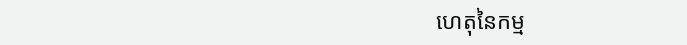ហេតុនៃកម្ម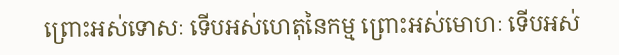ព្រោះអស់ទោសៈ ទើបអស់ហេតុនៃកម្ម ព្រោះអស់មោហៈ ទើបអស់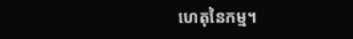ហេតុនៃកម្ម។